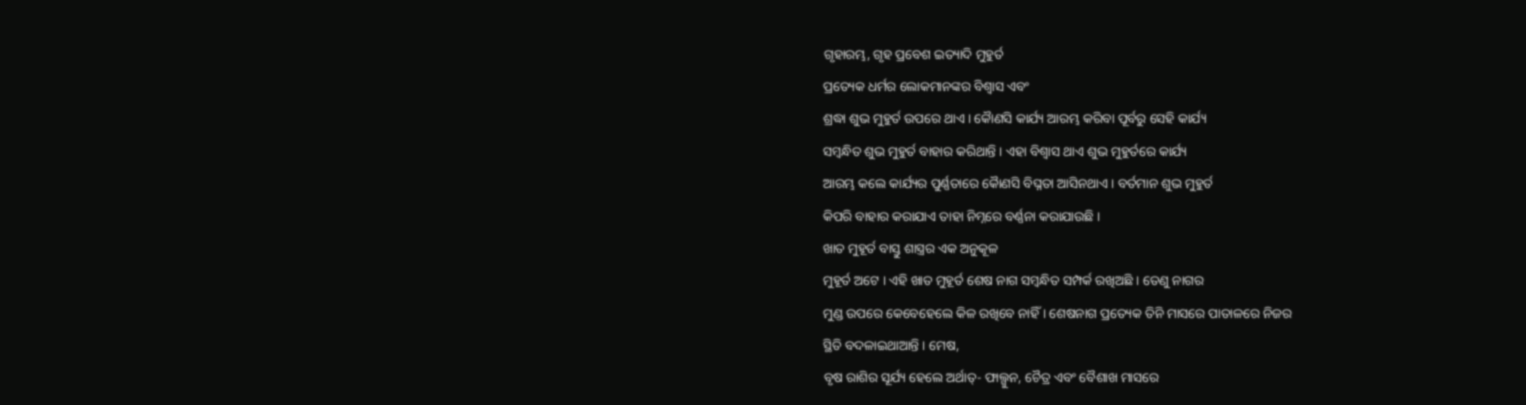ଗୃହାରମ୍ଭ, ଗୃହ ପ୍ରବେଶ ଇତ୍ୟାଦି ମୁହୁର୍ତ
ପ୍ରତ୍ୟେକ ଧର୍ମର ଲୋକମାନଙ୍କର ବିଶ୍ୱାସ ଏବଂ
ଶ୍ରଦ୍ଧା ଶୁଭ ମୁହୁର୍ତ ଉପରେ ଥାଏ । କୈାଣସି କାର୍ଯ୍ୟ ଆରମ୍ଭ କରିବା ପୂର୍ବରୁ ସେହି କାର୍ଯ୍ୟ
ସମ୍ବନ୍ଧିତ ଶୁଭ ମୁହୁର୍ତ ବାହାର କରିଥାନ୍ତି । ଏହା ବିଶ୍ୱାସ ଥାଏ ଶୁଭ ମୁହୁର୍ତରେ କାର୍ଯ୍ୟ
ଆରମ୍ଭ କଲେ କାର୍ଯ୍ୟର ପୁର୍ଣ୍ଣତାରେ କୈାଣସି ବିଘ୍ନତା ଆସିନଥାଏ । ବର୍ତମାନ ଶୁଭ ମୁହୁର୍ତ
କିପରି ବାହାର କରାଯାଏ ତାହା ନିମ୍ନରେ ବର୍ଣ୍ଣନା କରାଯାଉଛି ।
ଖାତ ମୁହୂର୍ତ ବାସ୍ତୁ ଶାସ୍ତ୍ରର ଏକ ଅନୁକୂଳ
ମୁହୂର୍ତ ଅଟେ । ଏହି ଖାତ ମୁହୂର୍ତ ଶେଷ ନାଗ ସମ୍ବନ୍ଧିତ ସମ୍ପର୍କ ରଖିଅଛି । ତେଣୁ ନାଗର
ମୁଣ୍ଡ ଉପରେ କେବେହେଲେ କିଳ ରଖିବେ ନାହିଁ । ଶେଷନାଗ ପ୍ରତ୍ୟେକ ତିନି ମାସରେ ପାତାଳରେ ନିଜର
ସ୍ଥିତି ବଦଳାଇଥାଆନ୍ତି । ମେଷ,
ବୃଷ ରାଶିର ସୂର୍ଯ୍ୟ ହେଲେ ଅର୍ଥାତ୍- ଫାଲ୍ଗୁନ, ଚୈତ୍ର ଏବଂ ବୈଶାଖ ମାସରେ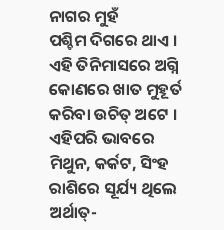ନାଗର ମୁହଁ
ପଶ୍ଚିମ ଦିଗରେ ଥାଏ । ଏହି ତିନିମାସରେ ଅଗ୍ନି କୋଣରେ ଖାତ ମୁହୂର୍ତ କରିବା ଉଚିତ୍ ଅଟେ ।
ଏହିପରି ଭାବରେ ମିଥୁନ, କର୍କଟ, ସିଂହ ରାଶିରେ ସୂର୍ଯ୍ୟ ଥିଲେ ଅର୍ଥାତ୍-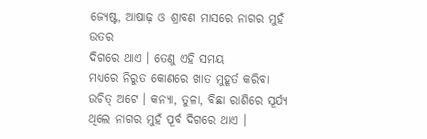ଜ୍ୟେଷ୍ଟ, ଆଷାଢ଼ ଓ ଶ୍ରାବଣ ମାସରେ ନାଗର ମୁହଁ ଉତର
ଦିଗରେ ଥାଏ । ତେଣୁ ଏହି ସମୟ
ମଧ୍ୟରେ ନିରୁତ କୋଣରେ ଖାତ ମୁହୂର୍ତ କରିବା ଉଚିତ୍ ଅଟେ । କନ୍ୟା, ତୁଳା, ବିଛା ରାଶିରେ ସୂର୍ଯ୍ୟ ଥିଲେ ନାଗର ମୁହଁ ପୂର୍ବ ଦିଗରେ ଥାଏ ।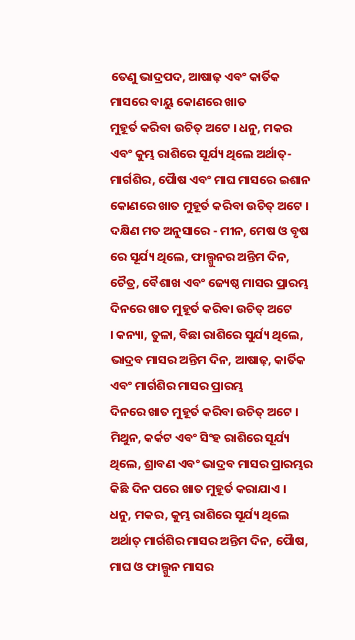ତେଣୁ ଭାଦ୍ରପଦ, ଆଷାଢ଼ ଏବଂ କାର୍ତିକ ମାସରେ ବାୟୁ କୋଣରେ ଖାତ
ମୁହୂର୍ତ କରିବା ଉଚିତ୍ ଅଟେ । ଧନୁ, ମକର
ଏବଂ କୁମ୍ଭ ରାଶିରେ ସୂର୍ଯ୍ୟ ଥିଲେ ଅର୍ଥାତ୍-ମାର୍ଗଶିର, ପୈାଷ ଏବଂ ମାଘ ମାସରେ ଇଶାନ କୋଣରେ ଖାତ ମୁହୂର୍ତ କରିବା ଉଚିତ୍ ଅଟେ ।
ଦକ୍ଷିଣ ମତ ଅନୁସାରେ - ମୀନ, ମେଷ ଓ ବୃଷ ରେ ସୂର୍ଯ୍ୟ ଥିଲେ, ଫାଲ୍ଗୁନର ଅନ୍ତିମ ଦିନ, ଚୈତ୍ର, ବୈଶାଖ ଏବଂ ଜ୍ୟେଷ୍ଠ ମାସର ପ୍ରାରମ୍ଭ ଦିନରେ ଖାତ ମୁହୂର୍ତ କରିବା ଉଚିତ୍ ଅଟେ
। କନ୍ୟା, ତୁଳା, ବିଛା ରାଶିରେ ସୁର୍ଯ୍ୟ ଥିଲେ, ଭାଦ୍ରବ ମାସର ଅନ୍ତିମ ଦିନ, ଆଷାଢ଼, କାର୍ତିକ ଏବଂ ମାର୍ଗଶିର ମାସର ପ୍ରାରମ୍ଭ
ଦିନରେ ଖାତ ମୁହୂର୍ତ କରିବା ଉଚିତ୍ ଅଟେ । ମିଥୁନ, କର୍କଟ ଏବଂ ସିଂହ ରାଶିରେ ସୂର୍ଯ୍ୟ ଥିଲେ, ଶ୍ରାବଣ ଏବଂ ଭାଦ୍ରବ ମାସର ପ୍ରାରମ୍ଭର କିଛି ଦିନ ପରେ ଖାତ ମୁହୂର୍ତ କରାଯାଏ ।
ଧନୁ, ମକର, କୁମ୍ଭ ରାଶିରେ ସୂର୍ଯ୍ୟ ଥିଲେ ଅର୍ଥାତ୍ ମାର୍ଗଶିର ମାସର ଅନ୍ତିମ ଦିନ, ପୈାଷ, ମାଘ ଓ ଫାଲ୍ଗୁନ ମାସର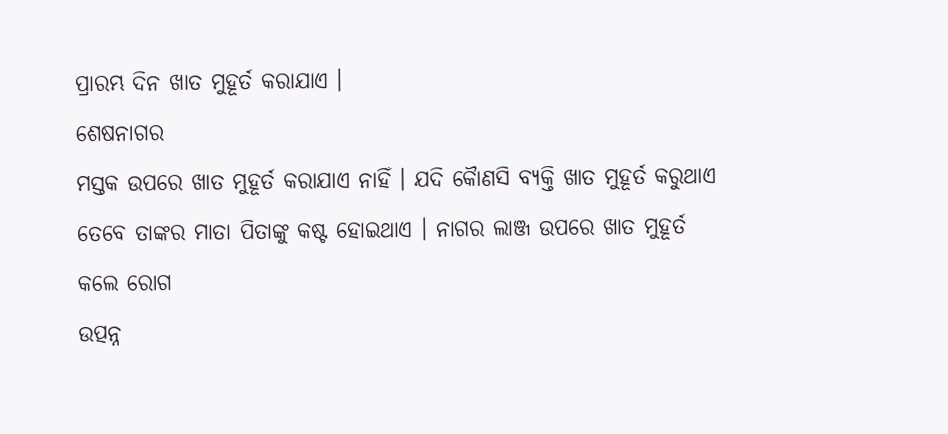ପ୍ରାରମ୍ଭ ଦିନ ଖାତ ମୁହୂର୍ତ କରାଯାଏ ।
ଶେଷନାଗର
ମସ୍ତକ ଉପରେ ଖାତ ମୁହୂର୍ତ କରାଯାଏ ନାହିଁ । ଯଦି କୈାଣସି ବ୍ୟକ୍ତି ଖାତ ମୁହୂର୍ତ କରୁଥାଏ
ତେବେ ତାଙ୍କର ମାତା ପିତାଙ୍କୁ କଷ୍ଟ ହୋଇଥାଏ । ନାଗର ଲାଞ୍ଜ ଉପରେ ଖାତ ମୁହୂର୍ତ କଲେ ରୋଗ
ଉତ୍ପନ୍ନ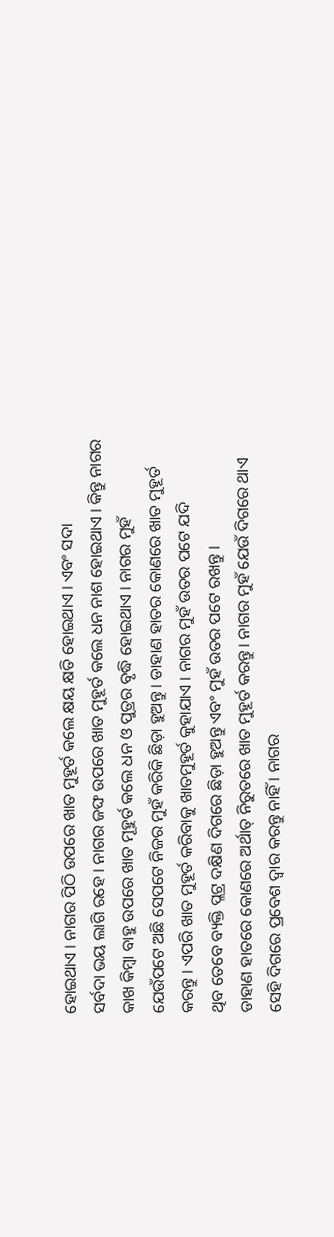ହୋଇଥାଏ । ନାଗର ପିଠି ଉପରେ ଖାତ ମୁହୂର୍ତ କଲେ କ୍ଷୟ କ୍ଷତି ହୋଇଥାଏ । ଏବଂ ସଦା
ସର୍ବଦା ଭୟ ଲାଗି ରହେ । ନାଗର ଜଙ୍ଘ ଉପରେ ଖାତ ମୁହୂର୍ତ କଲେ ଧନ ନାଶ ହୋଇଥାଏ । କିନ୍ତୁ ନାଗର
କାଖ କିମ୍ବା ବାହୁ ଉପରେ ଖାତ ମୂହୁର୍ତ କଲେ ଧନ ଓ ପୁତ୍ରର ବୃଦ୍ଧି ହୋଇଥାଏ । ନାଗର ମୁହଁ
ଯେଉଁପଟେ ଅଛି ସେପଟେ ନିଜର ମୁହଁ କରିକି ଛିଡ଼ା ହୁଅନ୍ତୁ । ଡାହାଣ ହାତର କୋଣରେ ଖାତ ମୁହୂର୍ତ
କରନ୍ତୁ । ଏପରି ଖାତ ମୁହୂର୍ତ କରିବାକୁ ଖାତମୁହୂର୍ତ କୁହାଯାଏ । ନାଗର ମୁହଁ ଉତର ପଟେ ଯଦି
ଥିବ ତେବେ ବ୍ୟକ୍ତି ପ୍ଲଟ୍ର ଦକ୍ଷିଣ ଦିଗରେ ଛିଡ଼ା ହୁଅନ୍ତୁ ଏବଂ ମୁହଁ ଉତର ପଟେ ରଖନ୍ତୁ ।
ଡାହାଣ ହାତରେ କୋଣରେ ଅର୍ଥାତ୍ ନିରୁତରେ ଖାତ ମୁହୂର୍ତ କରନ୍ତୁ । ନାଗର ମୁହଁ ଯେଉଁ ଦିଗରେ ଥାଏ
ସେହି ଦିଗରେ ପ୍ରବେଶ ଦ୍ୱାର କରନ୍ତୁ ନାହିଁ । ନାଗର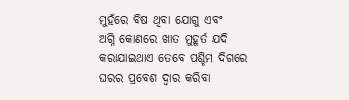ମୁହଁରେ ବିଷ ଥିବା ଯୋଗୁ ଏବଂ
ଅଗ୍ନି କୋଣରେ ଖାତ ମୁହୂର୍ତ ଯଦି କରାଯାଇଥାଏ ତେବେ ପଶ୍ଚିମ ଦିଗରେ ଘରର ପ୍ରବେଶ ଦ୍ୱାର କରିବା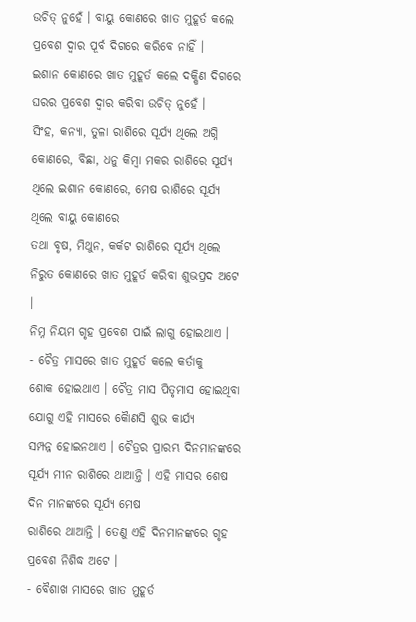ଉଚିତ୍ ନୁହେଁ । ବାୟୁ କୋଣରେ ଖାତ ମୁହୂର୍ତ କଲେ ପ୍ରବେଶ ଦ୍ୱାର ପୂର୍ବ ଦିଗରେ କରିବେ ନାହିଁ ।
ଇଶାନ କୋଣରେ ଖାତ ମୁହୂର୍ତ କଲେ ଦକ୍ଷିଣ ଦିଗରେ ଘରର ପ୍ରବେଶ ଦ୍ୱାର କରିବା ଉଚିତ୍ ନୁହେଁ ।
ସିଂହ, କନ୍ୟା, ତୁଳା ରାଶିରେ ସୂର୍ଯ୍ୟ ଥିଲେ ଅଗ୍ନି କୋଣରେ, ବିଛା, ଧନୁ କିମ୍ବା ମକର ରାଶିରେ ସୂର୍ଯ୍ୟ ଥିଲେ ଇଶାନ କୋଣରେ, ମେଷ ରାଶିରେ ସୂର୍ଯ୍ୟ ଥିଲେ ବାୟୁ କୋଣରେ
ତଥା ବୃଷ, ମିଥୁନ, କର୍କଟ ରାଶିରେ ସୂର୍ଯ୍ୟ ଥିଲେ ନିରୁତ କୋଣରେ ଖାତ ମୁହୂର୍ତ କରିବା ଶୁଭପ୍ରଦ ଅଟେ
।
ନିମ୍ନ ନିୟମ ଗୃହ ପ୍ରବେଶ ପାଇଁ ଲାଗୁ ହୋଇଥାଏ ।
- ଚୈତ୍ର ମାସରେ ଖାତ ମୁହୂର୍ତ କଲେ କର୍ତାକୁ
ଶୋକ ହୋଇଥାଏ । ଚୈତ୍ର ମାସ ପିତୃମାସ ହୋଇଥିବା ଯୋଗୁ ଏହି ମାସରେ କୈାଣସି ଶୁଭ କାର୍ଯ୍ୟ
ସମ୍ପନ୍ନ ହୋଇନଥାଏ । ଚୈତ୍ରର ପ୍ରାରମ୍ଭ ଦିନମାନଙ୍କରେ ସୂର୍ଯ୍ୟ ମୀନ ରାଶିରେ ଥାଆନ୍ତି । ଏହି ମାସର ଶେଷ ଦିନ ମାନଙ୍କରେ ସୂର୍ଯ୍ୟ ମେଷ
ରାଶିରେ ଥାଆନ୍ତି । ତେଣୁ ଏହି ଦିନମାନଙ୍କରେ ଗୃହ ପ୍ରବେଶ ନିଶିଦ୍ଧ ଅଟେ ।
- ବୈଶାଖ ମାସରେ ଖାତ ମୁହୂର୍ତ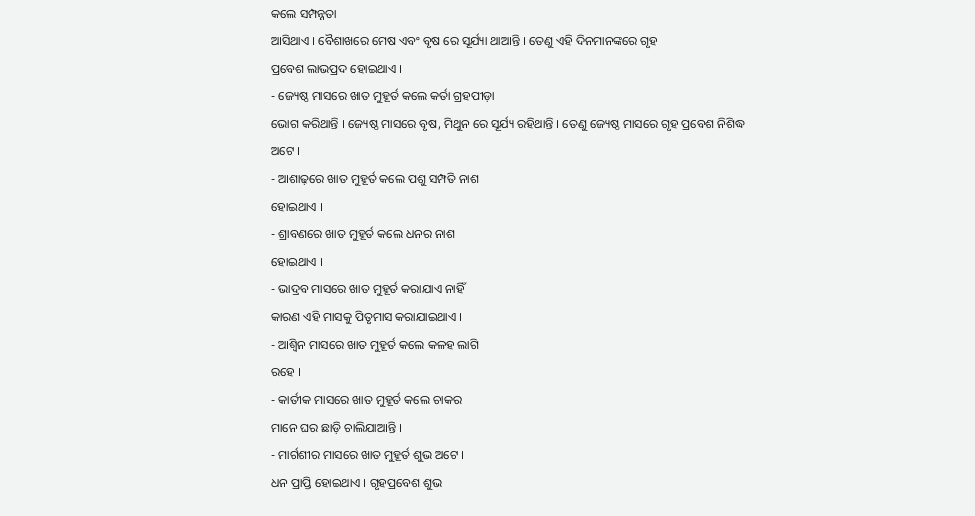କଲେ ସମ୍ପନ୍ନତା
ଆସିଥାଏ । ବୈଶାଖରେ ମେଷ ଏବଂ ବୃଷ ରେ ସୂର୍ଯ୍ୟା ଥାଆନ୍ତି । ତେଣୁ ଏହି ଦିନମାନଙ୍କରେ ଗୃହ
ପ୍ରବେଶ ଲାଭପ୍ରଦ ହୋଇଥାଏ ।
- ଜ୍ୟେଷ୍ଠ ମାସରେ ଖାତ ମୁହୂର୍ତ କଲେ କର୍ତା ଗ୍ରହପୀଡ଼ା
ଭୋଗ କରିଥାନ୍ତି । ଜ୍ୟେଷ୍ଠ ମାସରେ ବୃଷ, ମିଥୁନ ରେ ସୂର୍ଯ୍ୟ ରହିଥାନ୍ତି । ତେଣୁ ଜ୍ୟେଷ୍ଠ ମାସରେ ଗୃହ ପ୍ରବେଶ ନିଶିଦ୍ଧ
ଅଟେ ।
- ଆଶାଢ଼ରେ ଖାତ ମୁହୂର୍ତ କଲେ ପଶୁ ସମ୍ପତି ନାଶ
ହୋଇଥାଏ ।
- ଶ୍ରାବଣରେ ଖାତ ମୁହୂର୍ତ କଲେ ଧନର ନାଶ
ହୋଇଥାଏ ।
- ଭାଦ୍ରବ ମାସରେ ଖାତ ମୁହୂର୍ତ କରାଯାଏ ନାହିଁ
କାରଣ ଏହି ମାସକୁ ପିତୃମାସ କରାଯାଇଥାଏ ।
- ଆଶ୍ୱିନ ମାସରେ ଖାତ ମୁହୂର୍ତ କଲେ କଳହ ଲାଗି
ରହେ ।
- କାର୍ତୀକ ମାସରେ ଖାତ ମୁହୂର୍ତ କଲେ ଚାକର
ମାନେ ଘର ଛାଡ଼ି ଚାଲିଯାଆନ୍ତି ।
- ମାର୍ଗଶୀର ମାସରେ ଖାତ ମୁହୂର୍ତ ଶୁଭ ଅଟେ ।
ଧନ ପ୍ରାପ୍ତି ହୋଇଥାଏ । ଗୃହପ୍ରବେଶ ଶୁଭ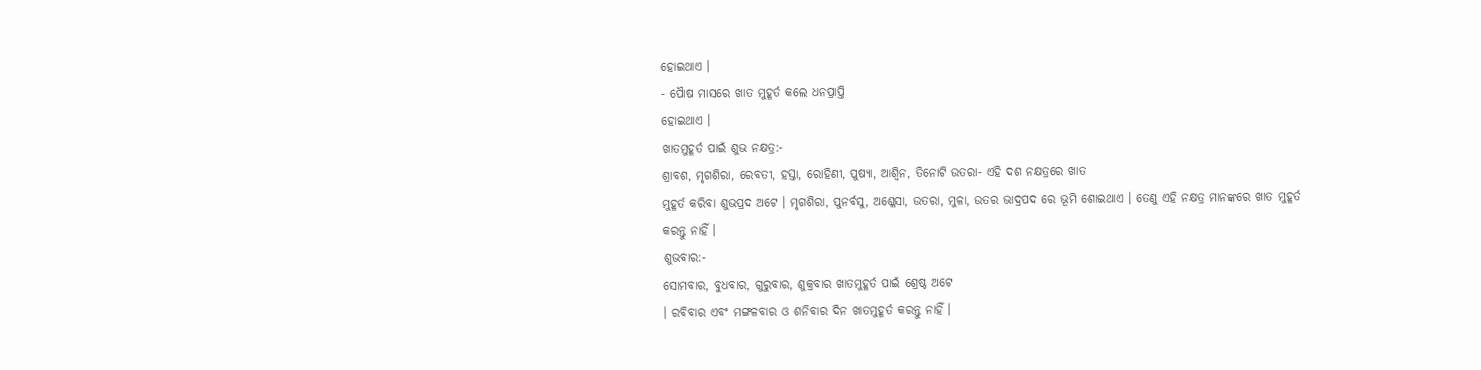ହୋଇଥାଏ ।
- ପୈାଷ ମାସରେ ଖାତ ମୁହୂର୍ତ କଲେ ଧନପ୍ରାପ୍ତି
ହୋଇଥାଏ ।
ଖାତମୁହୂର୍ତ ପାଇଁ ଶୁଭ ନକ୍ଷତ୍ର:-
ଶ୍ରାବଶ, ମୃଗଶିରା, ରେବତୀ, ହସ୍ତା, ରୋହିଣୀ, ପୁଷ୍ୟା, ଆଶ୍ୱିନ, ତିନୋଟି ଉତରା- ଏହି ଦଶ ନକ୍ଷତ୍ରରେ ଖାତ
ମୁହୂର୍ତ କରିବା ଶୁଭପ୍ରଦ ଅଟେ । ମୃଗଶିରା, ପୁନର୍ବସୁ, ଅଶ୍ଳେସା, ଉତରା, ମୁଳା, ଉତର ଭାଦ୍ରପଦ ରେ ଭୂମି ଶୋଇଥାଏ । ତେଣୁ ଏହି ନକ୍ଷତ୍ର ମାନଙ୍କରେ ଖାତ ମୁହୂର୍ତ
କରନ୍ତୁ ନାହିଁ ।
ଶୁଭବାର:-
ସୋମବାର, ବୁଧବାର, ଗୁରୁବାର, ଶୁକ୍ରବାର ଖାତମୁହୂର୍ତ ପାଇଁ ଶ୍ରେଷ୍ଠ ଅଟେ
। ରବିବାର ଏବଂ ମଙ୍ଗଳବାର ଓ ଶନିବାର ଦିନ ଖାତମୁହୂର୍ତ କରନ୍ତୁ ନାହିଁ ।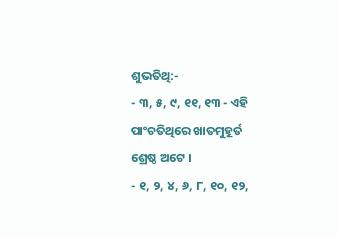ଶୁଭତିଥି:-
- ୩, ୫, ୯, ୧୧, ୧୩ - ଏହି ପାଂଚତିଥିରେ ଖାତମୁହୂର୍ତ
ଶ୍ରେଷ୍ଠ ଅଟେ ।
- ୧, ୨, ୪, ୬, ୮, ୧୦, ୧୨,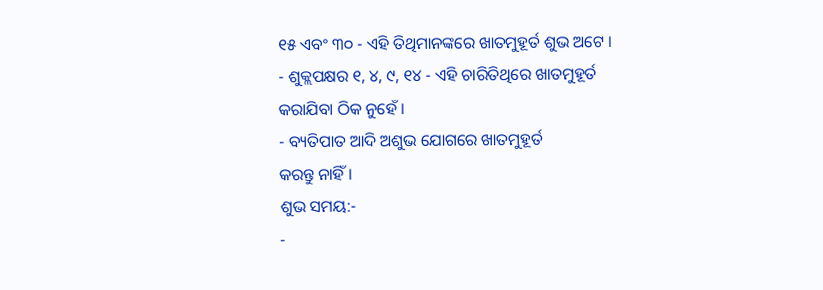୧୫ ଏବଂ ୩୦ - ଏହି ତିଥିମାନଙ୍କରେ ଖାତମୁହୂର୍ତ ଶୁଭ ଅଟେ ।
- ଶୁକ୍ଲପକ୍ଷର ୧, ୪, ୯, ୧୪ - ଏହି ଚାରିତିଥିରେ ଖାତମୁହୂର୍ତ
କରାଯିବା ଠିକ ନୁହେଁ ।
- ବ୍ୟତିପାତ ଆଦି ଅଶୁଭ ଯୋଗରେ ଖାତମୁହୂର୍ତ
କରନ୍ତୁ ନାହିଁ ।
ଶୁଭ ସମୟ:-
-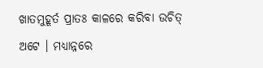ଖାତମୁହୂର୍ତ ପ୍ରାତଃ କାଳରେ କରିବା ଉଚିତ୍
ଅଟେ । ମଧ୍ୟାନ୍ନରେ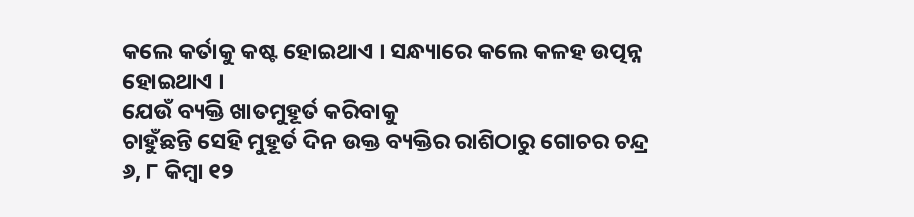କଲେ କର୍ତାକୁ କଷ୍ଟ ହୋଇଥାଏ । ସନ୍ଧ୍ୟାରେ କଲେ କଳହ ଉତ୍ପନ୍ନ ହୋଇଥାଏ ।
ଯେଉଁ ବ୍ୟକ୍ତି ଖାତମୁହୂର୍ତ କରିବାକୁ
ଚାହୁଁଛନ୍ତି ସେହି ମୁହୂର୍ତ ଦିନ ଉକ୍ତ ବ୍ୟକ୍ତିର ରାଶିଠାରୁ ଗୋଚର ଚନ୍ଦ୍ର ୬, ୮ କିମ୍ବା ୧୨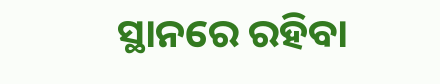ସ୍ଥାନରେ ରହିବା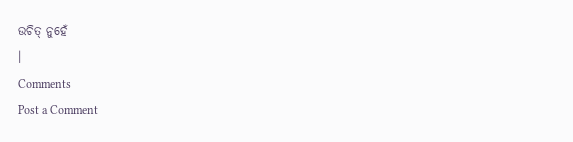ଉଚିତ୍ ନୁହେଁ
।
Comments
Post a Comment